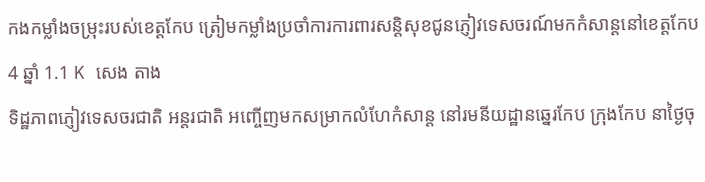កងកម្លាំងចម្រុះរបស់ខេត្តកែប ត្រៀមកម្លាំងប្រចាំការការពារសន្តិសុខជូនភ្ញៀវទេសចរណ៍មកកំសាន្តនៅខេត្តកែប 4 ឆ្នាំ 1.1 K សេង តាង
ទិដ្ឋភាពភ្ញៀវទេសចរជាតិ អន្តរជាតិ អញ្ចេីញមកសម្រាកលំហែកំសាន្ដ នៅរមនីយដ្ឋានឆ្នេរកែប ក្រុងកែប នាថ្ងៃចុ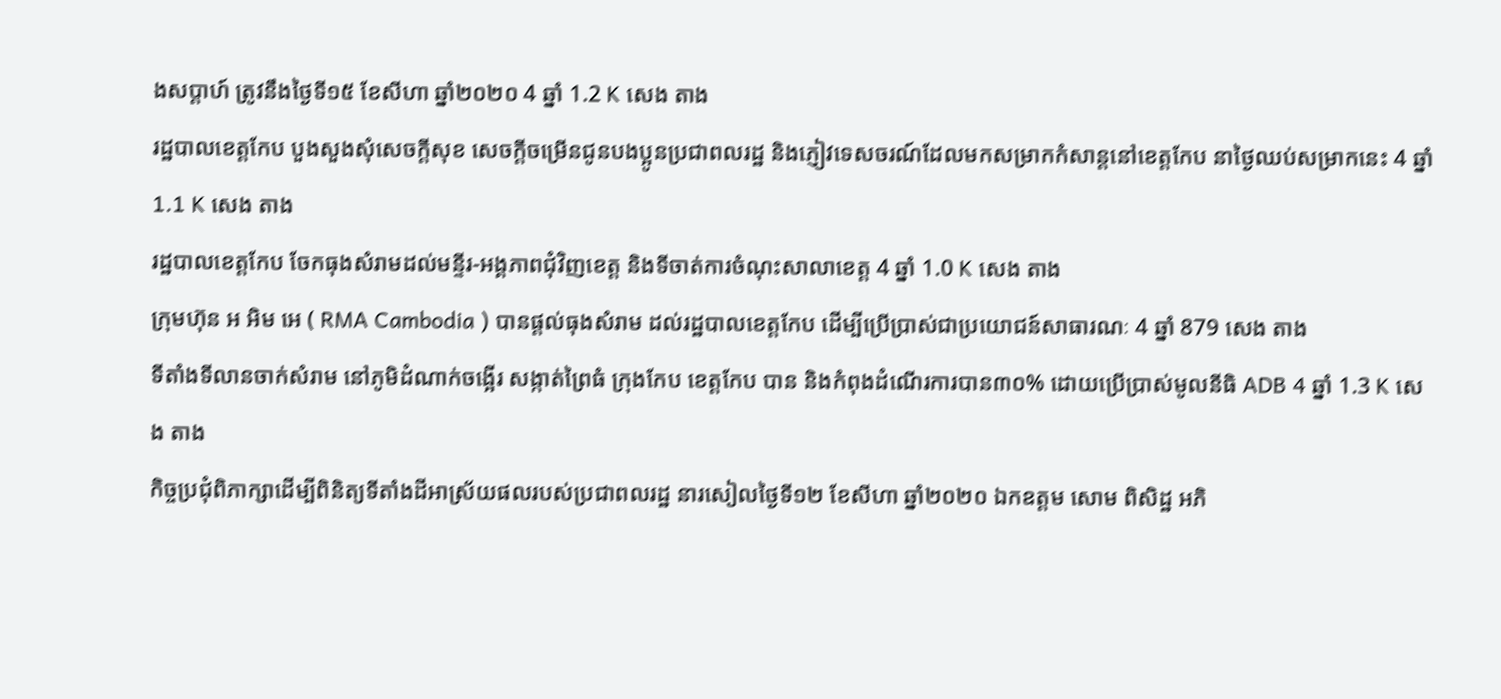ងសប្ដាហ៍ ត្រូវនឹងថ្ងៃទី១៥ ខែសីហា ឆ្នាំ២០២០ 4 ឆ្នាំ 1.2 K សេង តាង
រដ្ឋបាលខេត្តកែប បួងសួងសុំសេចក្តីសុខ សេចក្ដីចម្រើនជូនបងប្អូនប្រជាពលរដ្ឋ និងភ្ញៀវទេសចរណ៍ដែលមកសម្រាកកំសាន្តនៅខេត្តកែប នាថ្ងៃឈប់សម្រាកនេះ 4 ឆ្នាំ 1.1 K សេង តាង
រដ្ឋបាលខេត្តកែប ចែកធុងសំរាមដល់មន្ទីរ-អង្គភាពជុំវិញខេត្ត និងទីចាត់ការចំណុះសាលាខេត្ត 4 ឆ្នាំ 1.0 K សេង តាង
ក្រុមហ៊ុន អ អិម អេ ( RMA Cambodia ) បានផ្តល់ធុងសំរាម ដល់រដ្ឋបាលខេត្តកែប ដើម្បីប្រើប្រាស់ជាប្រយោជន៍សាធារណៈ 4 ឆ្នាំ 879 សេង តាង
ទីតាំងទីលានចាក់សំរាម នៅភូមិដំណាក់ចង្អើរ សង្កាត់ព្រៃធំ ក្រុងកែប ខេត្តកែប បាន និងកំពុងដំណើរការបាន៣០% ដោយប្រើប្រាស់មូលនីធិ ADB 4 ឆ្នាំ 1.3 K សេង តាង
កិច្ចប្រជុំពិភាក្សាដើម្បីពិនិត្យទីតាំងដីអាស្រ័យផលរបស់ប្រជាពលរដ្ឋ នារសៀលថ្ងៃទី១២ ខែសីហា ឆ្នាំ២០២០ ឯកឧត្តម សោម ពិសិដ្ឋ អភិ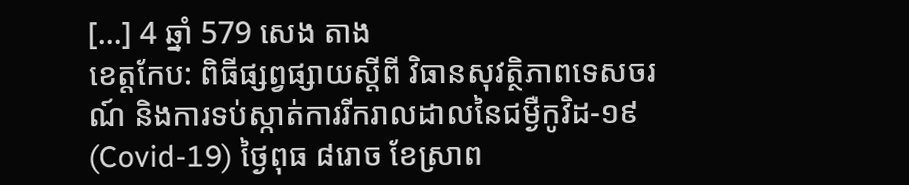[…] 4 ឆ្នាំ 579 សេង តាង
ខេត្តកែប: ពិធីផ្សព្វផ្សាយស្តីពី វិធានសុវត្ថិភាពទេសចរណ៍ និងការទប់ស្កាត់ការរីករាលដាលនៃជម្ងឺកូវិដ-១៩(Covid-19) ថ្ងៃពុធ ៨រោច ខែស្រាព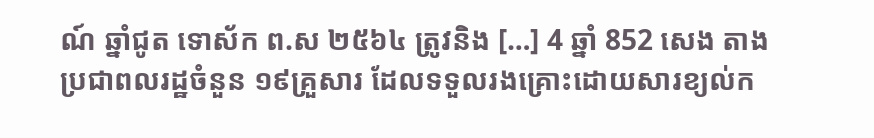ណ៍ ឆ្នាំជូត ទោស័ក ព.ស ២៥៦៤ ត្រូវនិង […] 4 ឆ្នាំ 852 សេង តាង
ប្រជាពលរដ្ឋចំនួន ១៩គ្រួសារ ដែលទទួលរងគ្រោះដោយសារខ្យល់ក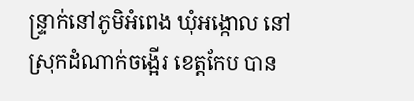ន្ទ្រាក់នៅភូមិអំពេង ឃុំអង្កោល នៅស្រុកដំណាក់ចង្អើរ ខេត្តកែប បាន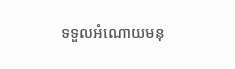ទទួលអំណោយមនុ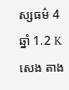ស្សធម៌ 4 ឆ្នាំ 1.2 K សេង តាង